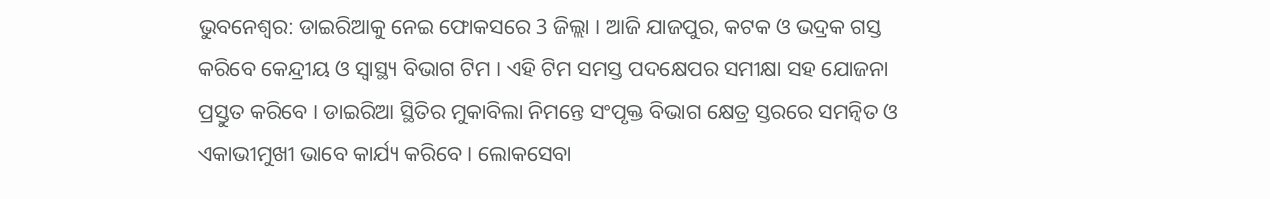ଭୁବନେଶ୍ବର: ଡାଇରିଆକୁ ନେଇ ଫୋକସରେ 3 ଜିଲ୍ଲା । ଆଜି ଯାଜପୁର, କଟକ ଓ ଭଦ୍ରକ ଗସ୍ତ କରିବେ କେନ୍ଦ୍ରୀୟ ଓ ସ୍ୱାସ୍ଥ୍ୟ ବିଭାଗ ଟିମ । ଏହି ଟିମ ସମସ୍ତ ପଦକ୍ଷେପର ସମୀକ୍ଷା ସହ ଯୋଜନା ପ୍ରସ୍ତୁତ କରିବେ । ଡାଇରିଆ ସ୍ଥିତିର ମୁକାବିଲା ନିମନ୍ତେ ସଂପୃକ୍ତ ବିଭାଗ କ୍ଷେତ୍ର ସ୍ତରରେ ସମନ୍ୱିତ ଓ ଏକାଭୀମୁଖୀ ଭାବେ କାର୍ଯ୍ୟ କରିବେ । ଲୋକସେବା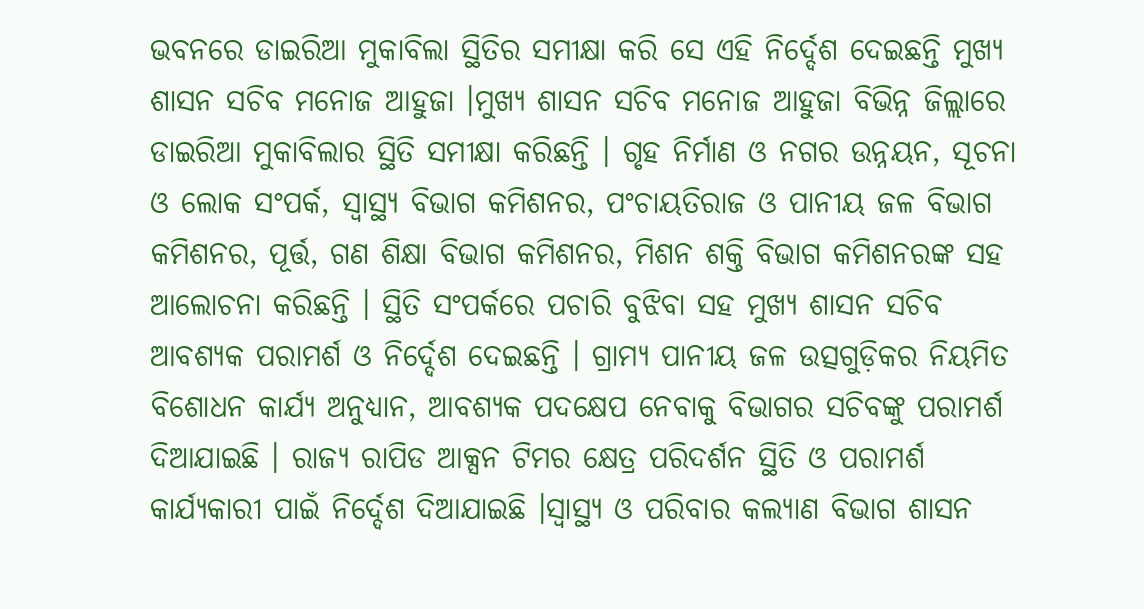ଭବନରେ ଡାଇରିଆ ମୁକାବିଲା ସ୍ଥିତିର ସମୀକ୍ଷା କରି ସେ ଏହି ନିର୍ଦ୍ଦେଶ ଦେଇଛନ୍ତି ମୁଖ୍ୟ ଶାସନ ସଚିବ ମନୋଜ ଆହୁଜା ।ମୁଖ୍ୟ ଶାସନ ସଚିବ ମନୋଜ ଆହୁଜା ବିଭିନ୍ନ ଜିଲ୍ଲାରେ ଡାଇରିଆ ମୁକାବିଲାର ସ୍ଥିତି ସମୀକ୍ଷା କରିଛନ୍ତି । ଗୃହ ନିର୍ମାଣ ଓ ନଗର ଉନ୍ନୟନ, ସୂଚନା ଓ ଲୋକ ସଂପର୍କ, ସ୍ୱାସ୍ଥ୍ୟ ବିଭାଗ କମିଶନର, ପଂଚାୟତିରାଜ ଓ ପାନୀୟ ଜଳ ବିଭାଗ କମିଶନର, ପୂର୍ତ୍ତ, ଗଣ ଶିକ୍ଷା ବିଭାଗ କମିଶନର, ମିଶନ ଶକ୍ତି ବିଭାଗ କମିଶନରଙ୍କ ସହ ଆଲୋଚନା କରିଛନ୍ତି । ସ୍ଥିତି ସଂପର୍କରେ ପଚାରି ବୁଝିବା ସହ ମୁଖ୍ୟ ଶାସନ ସଚିବ ଆବଶ୍ୟକ ପରାମର୍ଶ ଓ ନିର୍ଦ୍ଦେଶ ଦେଇଛନ୍ତି । ଗ୍ରାମ୍ୟ ପାନୀୟ ଜଳ ଉତ୍ସଗୁଡ଼ିକର ନିୟମିତ ବିଶୋଧନ କାର୍ଯ୍ୟ ଅନୁଧ୍ୟାନ, ଆବଶ୍ୟକ ପଦକ୍ଷେପ ନେବାକୁ ବିଭାଗର ସଚିବଙ୍କୁ ପରାମର୍ଶ ଦିଆଯାଇଛି । ରାଜ୍ୟ ରାପିଡ ଆକ୍ସନ ଟିମର କ୍ଷେତ୍ର ପରିଦର୍ଶନ ସ୍ଥିତି ଓ ପରାମର୍ଶ କାର୍ଯ୍ୟକାରୀ ପାଇଁ ନିର୍ଦ୍ଦେଶ ଦିଆଯାଇଛି ।ସ୍ୱାସ୍ଥ୍ୟ ଓ ପରିବାର କଲ୍ୟାଣ ବିଭାଗ ଶାସନ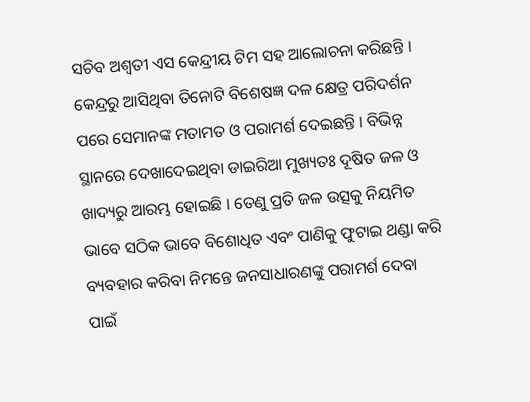ସଚିବ ଅଶ୍ୱତୀ ଏସ କେନ୍ଦ୍ରୀୟ ଟିମ ସହ ଆଲୋଚନା କରିଛନ୍ତି । କେନ୍ଦ୍ରରୁ ଆସିଥିବା ତିନୋଟି ବିଶେଷଜ୍ଞ ଦଳ କ୍ଷେତ୍ର ପରିଦର୍ଶନ ପରେ ସେମାନଙ୍କ ମତାମତ ଓ ପରାମର୍ଶ ଦେଇଛନ୍ତି । ବିଭିନ୍ନ ସ୍ଥାନରେ ଦେଖାଦେଇଥିବା ଡାଇରିଆ ମୁଖ୍ୟତଃ ଦୂଷିତ ଜଳ ଓ ଖାଦ୍ୟରୁ ଆରମ୍ଭ ହୋଇଛି । ତେଣୁ ପ୍ରତି ଜଳ ଉତ୍ସକୁ ନିୟମିତ ଭାବେ ସଠିକ ଭାବେ ବିଶୋଧିତ ଏବଂ ପାଣିକୁ ଫୁଟାଇ ଥଣ୍ଡା କରି ବ୍ୟବହାର କରିବା ନିମନ୍ତେ ଜନସାଧାରଣଙ୍କୁ ପରାମର୍ଶ ଦେବା ପାଇଁ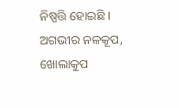ନିଷ୍ପତ୍ତି ହୋଇଛି । ଅଗଭୀର ନଳକୂପ, ଖୋଲାକୁପ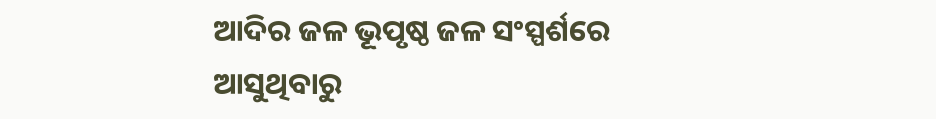ଆଦିର ଜଳ ଭୂପୃଷ୍ଠ ଜଳ ସଂସ୍ପର୍ଶରେ ଆସୁଥିବାରୁ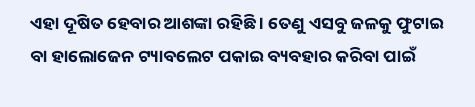ଏହା ଦୂଷିତ ହେବାର ଆଶଙ୍କା ରହିଛି । ତେଣୁ ଏସବୁ ଜଳକୁ ଫୁଟାଇ ବା ହାଲୋଜେନ ଟ୍ୟାବଲେଟ ପକାଇ ବ୍ୟବହାର କରିବା ପାଇଁ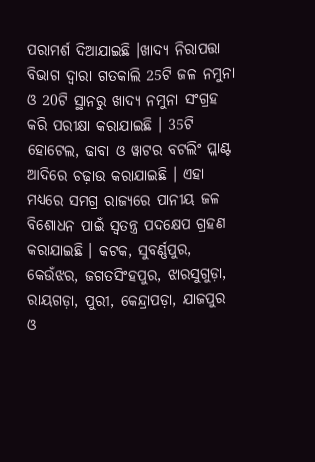ପରାମର୍ଶ ଦିଆଯାଇଛି ।ଖାଦ୍ୟ ନିରାପତ୍ତା ବିଭାଗ ଦ୍ୱାରା ଗତକାଲି 25ଟି ଜଳ ନମୁନା ଓ 20ଟି ସ୍ଥାନରୁ ଖାଦ୍ୟ ନମୁନା ସଂଗ୍ରହ କରି ପରୀକ୍ଷା କରାଯାଇଛି । 35ଟି ହୋଟେଲ, ଢାବା ଓ ୱାଟର ବଟଲିଂ ପ୍ଲାଣ୍ଟ ଆଦିରେ ଚଢ଼ାଉ କରାଯାଇଛି । ଏହା ମଧ୍ୟରେ ସମଗ୍ର ରାଜ୍ୟରେ ପାନୀୟ ଜଳ ବିଶୋଧନ ପାଇଁ ସ୍ୱତନ୍ତ୍ର ପଦକ୍ଷେପ ଗ୍ରହଣ କରାଯାଇଛି । କଟକ, ସୁବର୍ଣ୍ଣପୁର, କେଉଁଝର, ଜଗତସିଂହପୁର, ଝାରସୁଗୁଡ଼ା, ରାୟଗଡ଼ା, ପୁରୀ, କେନ୍ଦ୍ରାପଡ଼ା, ଯାଜପୁର ଓ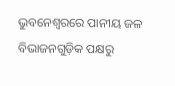ଭୁବନେଶ୍ୱରରେ ପାନୀୟ ଜଳ ବିଭାଜନଗୁଡ଼ିକ ପକ୍ଷରୁ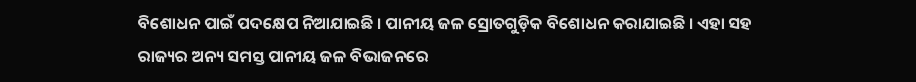ବିଶୋଧନ ପାଇଁ ପଦକ୍ଷେପ ନିଆଯାଇଛି । ପାନୀୟ ଜଳ ସ୍ରୋତଗୁଡ଼ିକ ବିଶୋଧନ କରାଯାଇଛି । ଏହା ସହ ରାଜ୍ୟର ଅନ୍ୟ ସମସ୍ତ ପାନୀୟ ଜଳ ବିଭାଜନରେ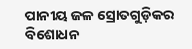ପାନୀୟ ଜଳ ସ୍ରୋତଗୁଡ଼ିକର ବିଶୋଧନ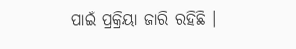ପାଇଁ ପ୍ରକ୍ରିୟା ଜାରି ରହିଛି ।